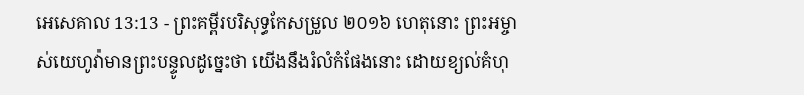អេសេគាល 13:13 - ព្រះគម្ពីរបរិសុទ្ធកែសម្រួល ២០១៦ ហេតុនោះ ព្រះអម្ចាស់យេហូវ៉ាមានព្រះបន្ទូលដូច្នេះថា យើងនឹងរំលំកំផែងនោះ ដោយខ្យល់គំហុ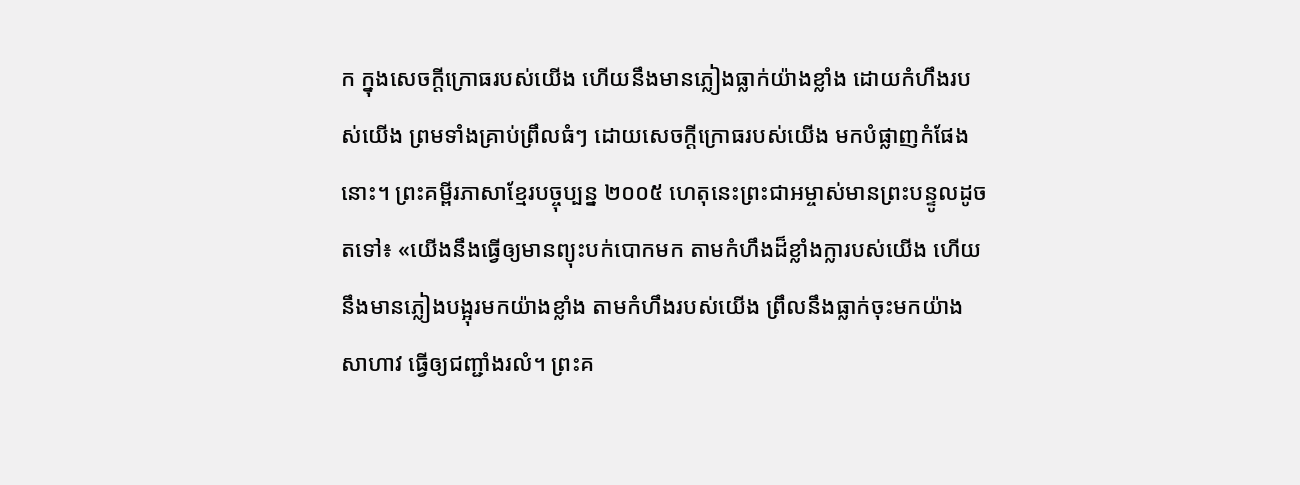ក ក្នុងសេចក្ដីក្រោធរបស់យើង ហើយនឹងមានភ្លៀងធ្លាក់យ៉ាងខ្លាំង ដោយកំហឹងរបស់យើង ព្រមទាំងគ្រាប់ព្រឹលធំៗ ដោយសេចក្ដីក្រោធរបស់យើង មកបំផ្លាញកំផែងនោះ។ ព្រះគម្ពីរភាសាខ្មែរបច្ចុប្បន្ន ២០០៥ ហេតុនេះព្រះជាអម្ចាស់មានព្រះបន្ទូលដូចតទៅ៖ «យើងនឹងធ្វើឲ្យមានព្យុះបក់បោកមក តាមកំហឹងដ៏ខ្លាំងក្លារបស់យើង ហើយនឹងមានភ្លៀងបង្អុរមកយ៉ាងខ្លាំង តាមកំហឹងរបស់យើង ព្រឹលនឹងធ្លាក់ចុះមកយ៉ាងសាហាវ ធ្វើឲ្យជញ្ជាំងរលំ។ ព្រះគ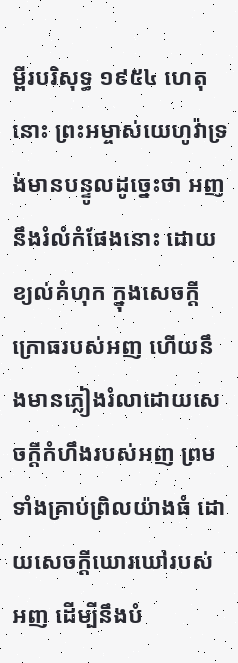ម្ពីរបរិសុទ្ធ ១៩៥៤ ហេតុនោះ ព្រះអម្ចាស់យេហូវ៉ាទ្រង់មានបន្ទូលដូច្នេះថា អញនឹងរំលំកំផែងនោះ ដោយខ្យល់គំហុក ក្នុងសេចក្ដីក្រោធរបស់អញ ហើយនឹងមានភ្លៀងរំលាដោយសេចក្ដីកំហឹងរបស់អញ ព្រមទាំងគ្រាប់ព្រិលយ៉ាងធំ ដោយសេចក្ដីឃោរឃៅរបស់អញ ដើម្បីនឹងបំ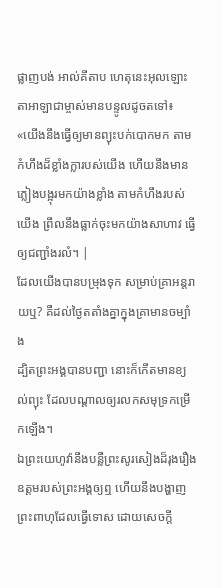ផ្លាញបង់ អាល់គីតាប ហេតុនេះអុលឡោះតាអាឡាជាម្ចាស់មានបន្ទូលដូចតទៅ៖ «យើងនឹងធ្វើឲ្យមានព្យុះបក់បោកមក តាមកំហឹងដ៏ខ្លាំងក្លារបស់យើង ហើយនឹងមានភ្លៀងបង្អុរមកយ៉ាងខ្លាំង តាមកំហឹងរបស់យើង ព្រឹលនឹងធ្លាក់ចុះមកយ៉ាងសាហាវ ធ្វើឲ្យជញ្ជាំងរលំ។ |
ដែលយើងបានបម្រុងទុក សម្រាប់គ្រាអន្តរាយឬ? គឺដល់ថ្ងៃតតាំងគ្នាក្នុងគ្រាមានចម្បាំង
ដ្បិតព្រះអង្គបានបញ្ជា នោះក៏កើតមានខ្យល់ព្យុះ ដែលបណ្ដាលឲ្យរលកសមុទ្រកម្រើកឡើង។
ឯព្រះយេហូវ៉ានឹងបន្លឺព្រះសូរសៀងដ៏រុងរឿងឧត្តមរបស់ព្រះអង្គឲ្យឮ ហើយនឹងបង្ហាញព្រះពាហុដែលធ្វើទោស ដោយសេចក្ដី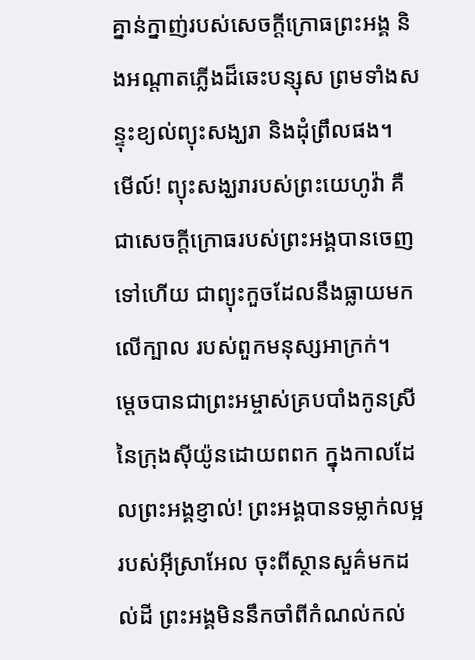គ្នាន់ក្នាញ់របស់សេចក្ដីក្រោធព្រះអង្គ និងអណ្ដាតភ្លើងដ៏ឆេះបន្សុស ព្រមទាំងសន្ទុះខ្យល់ព្យុះសង្ឃរា និងដុំព្រឹលផង។
មើល៍! ព្យុះសង្ឃរារបស់ព្រះយេហូវ៉ា គឺជាសេចក្ដីក្រោធរបស់ព្រះអង្គបានចេញទៅហើយ ជាព្យុះកួចដែលនឹងធ្លាយមកលើក្បាល របស់ពួកមនុស្សអាក្រក់។
ម្ដេចបានជាព្រះអម្ចាស់គ្របបាំងកូនស្រី នៃក្រុងស៊ីយ៉ូនដោយពពក ក្នុងកាលដែលព្រះអង្គខ្ញាល់! ព្រះអង្គបានទម្លាក់លម្អរបស់អ៊ីស្រាអែល ចុះពីស្ថានសួគ៌មកដល់ដី ព្រះអង្គមិននឹកចាំពីកំណល់កល់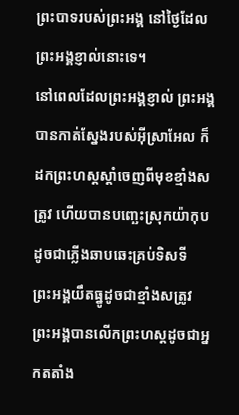ព្រះបាទរបស់ព្រះអង្គ នៅថ្ងៃដែលព្រះអង្គខ្ញាល់នោះទេ។
នៅពេលដែលព្រះអង្គខ្ញាល់ ព្រះអង្គបានកាត់ស្នែងរបស់អ៊ីស្រាអែល ក៏ដកព្រះហស្តស្តាំចេញពីមុខខ្មាំងសត្រូវ ហើយបានបញ្ឆេះស្រុកយ៉ាកុប ដូចជាភ្លើងឆាបឆេះគ្រប់ទិសទី
ព្រះអង្គយឹតធ្នូដូចជាខ្មាំងសត្រូវ ព្រះអង្គបានលើកព្រះហស្តដូចជាអ្នកតតាំង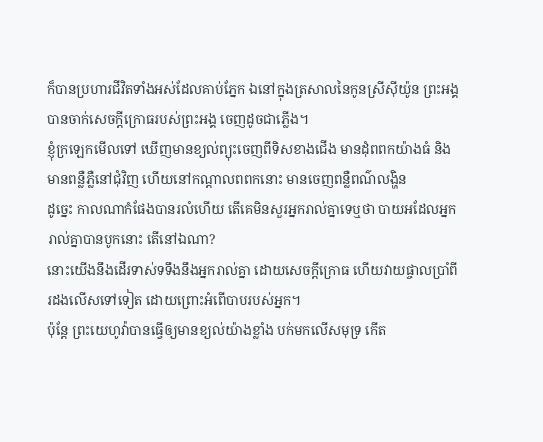ក៏បានប្រហារជីវិតទាំងអស់ដែលគាប់ភ្នែក ឯនៅក្នុងត្រសាលនៃកូនស្រីស៊ីយ៉ូន ព្រះអង្គបានចាក់សេចក្ដីក្រោធរបស់ព្រះអង្គ ចេញដូចជាភ្លើង។
ខ្ញុំក្រឡេកមើលទៅ ឃើញមានខ្យល់ព្យុះចេញពីទិសខាងជើង មានដុំពពកយ៉ាងធំ និងមានពន្លឺភ្លឺនៅជុំវិញ ហើយនៅកណ្ដាលពពកនោះ មានចេញពន្លឺពណ៌លង្ហិន
ដូច្នេះ កាលណាកំផែងបានរលំហើយ តើគេមិនសួរអ្នករាល់គ្នាទេឬថា បាយអដែលអ្នករាល់គ្នាបានបូកនោះ តើនៅឯណា?
នោះយើងនឹងដើរទាស់ទទឹងនឹងអ្នករាល់គ្នា ដោយសេចក្ដីក្រោធ ហើយវាយផ្ចាលប្រាំពីរដងលើសទៅទៀត ដោយព្រោះអំពើបាបរបស់អ្នក។
ប៉ុន្តែ ព្រះយេហូវ៉ាបានធ្វើឲ្យមានខ្យល់យ៉ាងខ្លាំង បក់មកលើសមុទ្រ កើត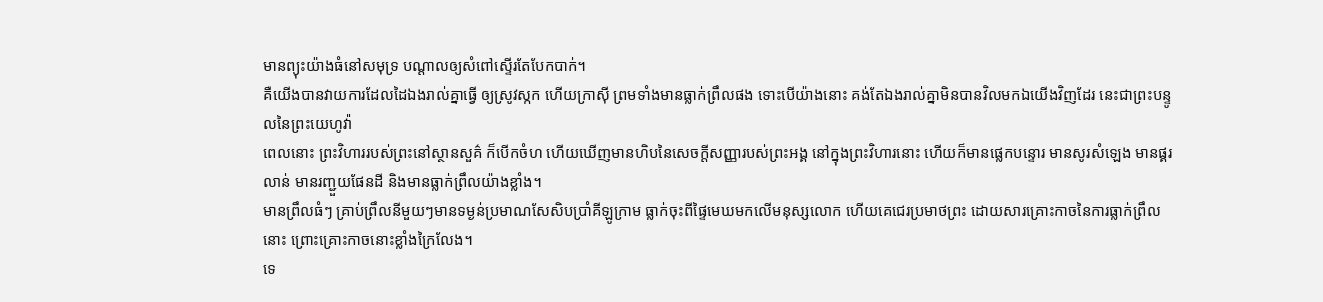មានព្យុះយ៉ាងធំនៅសមុទ្រ បណ្ដាលឲ្យសំពៅស្ទើរតែបែកបាក់។
គឺយើងបានវាយការដែលដៃឯងរាល់គ្នាធ្វើ ឲ្យស្រូវស្កក ហើយក្រាស៊ី ព្រមទាំងមានធ្លាក់ព្រឹលផង ទោះបើយ៉ាងនោះ គង់តែឯងរាល់គ្នាមិនបានវិលមកឯយើងវិញដែរ នេះជាព្រះបន្ទូលនៃព្រះយេហូវ៉ា
ពេលនោះ ព្រះវិហាររបស់ព្រះនៅស្ថានសួគ៌ ក៏បើកចំហ ហើយឃើញមានហិបនៃសេចក្ដីសញ្ញារបស់ព្រះអង្គ នៅក្នុងព្រះវិហារនោះ ហើយក៏មានផ្លេកបន្ទោរ មានសូរសំឡេង មានផ្គរលាន់ មានរញ្ជួយផែនដី និងមានធ្លាក់ព្រឹលយ៉ាងខ្លាំង។
មានព្រឹលធំៗ គ្រាប់ព្រឹលនីមួយៗមានទម្ងន់ប្រមាណសែសិបប្រាំគីឡូក្រាម ធ្លាក់ចុះពីផ្ទៃមេឃមកលើមនុស្សលោក ហើយគេជេរប្រមាថព្រះ ដោយសារគ្រោះកាចនៃការធ្លាក់ព្រឹលនោះ ព្រោះគ្រោះកាចនោះខ្លាំងក្រៃលែង។
ទេ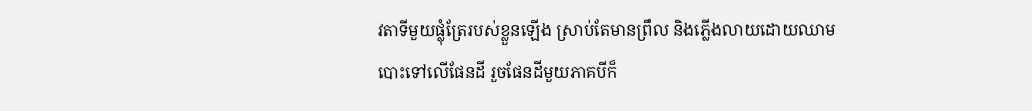វតាទីមួយផ្លុំត្រែរបស់ខ្លួនឡើង ស្រាប់តែមានព្រឹល និងភ្លើងលាយដោយឈាម បោះទៅលើផែនដី រួចផែនដីមួយភាគបីក៏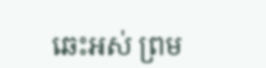ឆេះអស់ ព្រម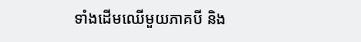ទាំងដើមឈើមួយភាគបី និង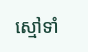ស្មៅទាំ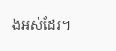ងអស់ដែរ។